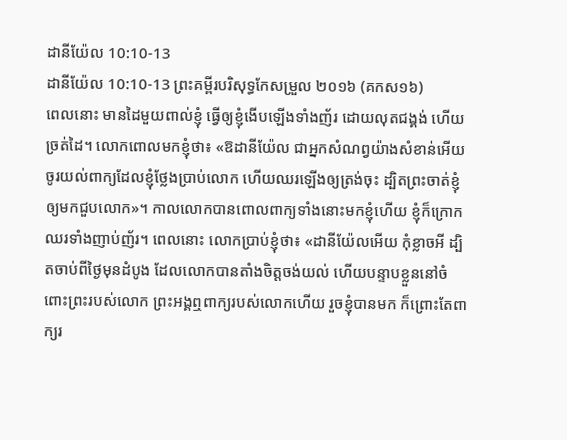ដានីយ៉ែល 10:10-13
ដានីយ៉ែល 10:10-13 ព្រះគម្ពីរបរិសុទ្ធកែសម្រួល ២០១៦ (គកស១៦)
ពេលនោះ មានដៃមួយពាល់ខ្ញុំ ធ្វើឲ្យខ្ញុំងើបឡើងទាំងញ័រ ដោយលុតជង្គង់ ហើយច្រត់ដៃ។ លោកពោលមកខ្ញុំថា៖ «ឱដានីយ៉ែល ជាអ្នកសំណព្វយ៉ាងសំខាន់អើយ ចូរយល់ពាក្យដែលខ្ញុំថ្លែងប្រាប់លោក ហើយឈរឡើងឲ្យត្រង់ចុះ ដ្បិតព្រះចាត់ខ្ញុំឲ្យមកជួបលោក»។ កាលលោកបានពោលពាក្យទាំងនោះមកខ្ញុំហើយ ខ្ញុំក៏ក្រោកឈរទាំងញាប់ញ័រ។ ពេលនោះ លោកប្រាប់ខ្ញុំថា៖ «ដានីយ៉ែលអើយ កុំខ្លាចអី ដ្បិតចាប់ពីថ្ងៃមុនដំបូង ដែលលោកបានតាំងចិត្តចង់យល់ ហើយបន្ទាបខ្លួននៅចំពោះព្រះរបស់លោក ព្រះអង្គឮពាក្យរបស់លោកហើយ រួចខ្ញុំបានមក ក៏ព្រោះតែពាក្យរ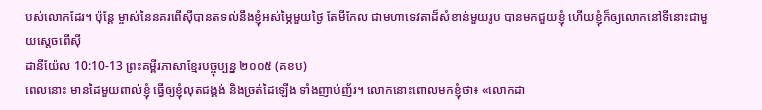បស់លោកដែរ។ ប៉ុន្តែ ម្ចាស់នៃនគរពើស៊ីបានតទល់នឹងខ្ញុំអស់ម្ភៃមួយថ្ងៃ តែមីកែល ជាមហាទេវតាដ៏សំខាន់មួយរូប បានមកជួយខ្ញុំ ហើយខ្ញុំក៏ឲ្យលោកនៅទីនោះជាមួយស្តេចពើស៊ី
ដានីយ៉ែល 10:10-13 ព្រះគម្ពីរភាសាខ្មែរបច្ចុប្បន្ន ២០០៥ (គខប)
ពេលនោះ មានដៃមួយពាល់ខ្ញុំ ធ្វើឲ្យខ្ញុំលុតជង្គង់ និងច្រត់ដៃឡើង ទាំងញាប់ញ័រ។ លោកនោះពោលមកខ្ញុំថា៖ «លោកដា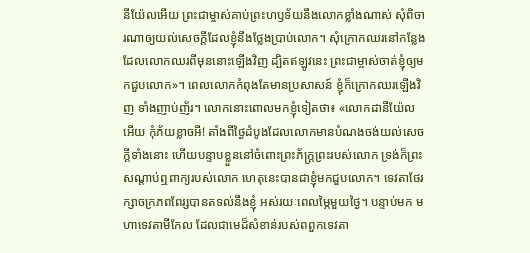នីយ៉ែលអើយ ព្រះជាម្ចាស់គាប់ព្រះហឫទ័យនឹងលោកខ្លាំងណាស់ សុំពិចារណាឲ្យយល់សេចក្ដីដែលខ្ញុំនឹងថ្លែងប្រាប់លោក។ សុំក្រោកឈរនៅកន្លែងដែលលោកឈរពីមុននោះឡើងវិញ ដ្បិតឥឡូវនេះ ព្រះជាម្ចាស់ចាត់ខ្ញុំឲ្យមកជួបលោក»។ ពេលលោកកំពុងតែមានប្រសាសន៍ ខ្ញុំក៏ក្រោកឈរឡើងវិញ ទាំងញាប់ញ័រ។ លោកនោះពោលមកខ្ញុំទៀតថា៖ «លោកដានីយ៉ែលអើយ កុំភ័យខ្លាចអី! តាំងពីថ្ងៃដំបូងដែលលោកមានបំណងចង់យល់សេចក្ដីទាំងនោះ ហើយបន្ទាបខ្លួននៅចំពោះព្រះភ័ក្ត្រព្រះរបស់លោក ទ្រង់ក៏ព្រះសណ្ដាប់ឮពាក្យរបស់លោក ហេតុនេះបានជាខ្ញុំមកជួបលោក។ ទេវតាថែរក្សាចក្រភពពែរ្សបានតទល់នឹងខ្ញុំ អស់រយៈពេលម្ភៃមួយថ្ងៃ។ បន្ទាប់មក មហាទេវតាមីកែល ដែលជាមេដ៏សំខាន់របស់ពពួកទេវតា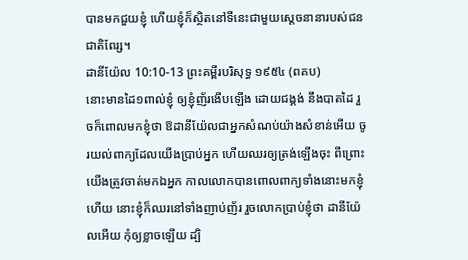បានមកជួយខ្ញុំ ហើយខ្ញុំក៏ស្ថិតនៅទីនេះជាមួយស្ដេចនានារបស់ជនជាតិពែរ្ស។
ដានីយ៉ែល 10:10-13 ព្រះគម្ពីរបរិសុទ្ធ ១៩៥៤ (ពគប)
នោះមានដៃ១ពាល់ខ្ញុំ ឲ្យខ្ញុំញ័រងើបឡើង ដោយជង្គង់ នឹងបាតដៃ រួចក៏ពោលមកខ្ញុំថា ឱដានីយ៉ែលជាអ្នកសំណប់យ៉ាងសំខាន់អើយ ចូរយល់ពាក្យដែលយើងប្រាប់អ្នក ហើយឈរឲ្យត្រង់ឡើងចុះ ពីព្រោះយើងត្រូវចាត់មកឯអ្នក កាលលោកបានពោលពាក្យទាំងនោះមកខ្ញុំហើយ នោះខ្ញុំក៏ឈរនៅទាំងញាប់ញ័រ រួចលោកប្រាប់ខ្ញុំថា ដានីយ៉ែលអើយ កុំឲ្យខ្លាចឡើយ ដ្បិ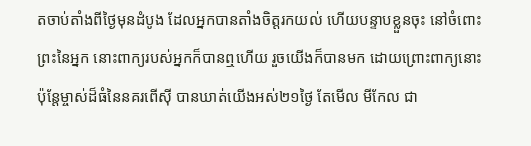តចាប់តាំងពីថ្ងៃមុនដំបូង ដែលអ្នកបានតាំងចិត្តរកយល់ ហើយបន្ទាបខ្លួនចុះ នៅចំពោះព្រះនៃអ្នក នោះពាក្យរបស់អ្នកក៏បានឮហើយ រួចយើងក៏បានមក ដោយព្រោះពាក្យនោះ ប៉ុន្តែម្ចាស់ដ៏ធំនៃនគរពើស៊ី បានឃាត់យើងអស់២១ថ្ងៃ តែមើល មីកែល ជា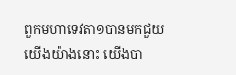ពួកមហាទេវតា១បានមកជួយយើងយ៉ាងនោះ យើងបា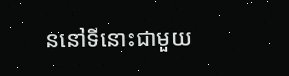ននៅទីនោះជាមួយ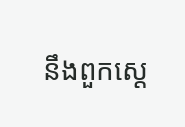នឹងពួកស្តេ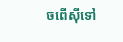ចពើស៊ីទៅ